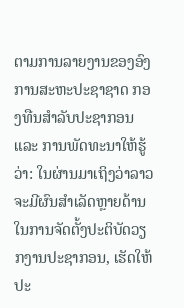ຕາມການລາຍງານຂອງອົງການສະຫະປະຊາຊາດ ກອງທືນສຳລັບປະຊາກອນ ແລະ ການພັດທະນາໃຫ້ຮູ້ວ່າ: ໃນຜ່ານມາເຖິງວ່າລາວ ຈະມີຜົນສຳເລັດຫຼາຍດ້ານໃນການຈັດຕັ້ງປະຕິບັດວຽກງານປະຊາກອນ, ເຮັດໃຫ້ປະ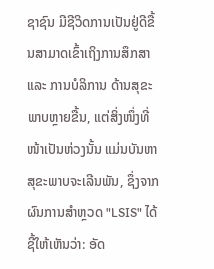ຊາຊົນ ມີຊີວິດການເປັນຢູ່ດີຂື້ນສາມາດເຂົ້າເຖິງການສຶກສາ ແລະ ການບໍລິການ ດ້ານສຸຂະພາບຫຼາຍຂື້ນ, ແຕ່ສິ່ງໜຶ່ງທີ່ໜ້າເປັນຫ່ວງນັ້ນ ແມ່ນບັນຫາສຸຂະພາບຈະເລີນພັນ, ຊຶ່ງຈາກຜົນການສຳຫຼວດ "LSIS" ໄດ້ຊີ້ໃຫ້ເຫັນວ່າ: ອັດ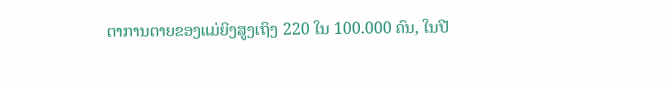ຕາການຕາຍຂອງແມ່ຍິງສູງເຖິງ 220 ໃນ 100.000 ຄົນ, ໃນປີ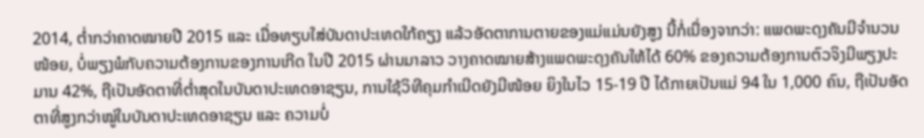2014, ຕ່ຳກວ່າຄາດໝາຍປີ 2015 ແລະ ເມື່ອທຽບໃສ່ບັນດາປະເທດໃກ້ຄຽງ ແລ້ວອັດຕາການຕາຍຂອງແມ່ແມ່ນຍັງສູງ ນີ້ກໍ່ເນື່ອງຈາກວ່າ: ແພດພະດຸງຄັນມີຈຳນວນໜ້ອຍ, ບໍ່ພຽງພໍກັບຄວາມຕ້ອງການຂອງການເກີດ ໃນປີ 2015 ຜ່ານມາລາວ ວາງຄາດໝາຍສ້າງແພດພະດຸງຄັນໃຫ້ໄດ້ 60% ຂອງຄວາມຕ້ອງການຕົວຈິງມີພຽງປະມານ 42%, ຖືເປັນອັດຕາທີ່ຕ່ຳສຸດໃນບັນດາປະເທດອາຊຽນ, ການໃຊ້ວິທີຄຸມກຳເນີດຍັງມີໜ້ອຍ ຍິງໃນໄວ 15-19 ປີ ໄດ້ກາຍເປັນແມ່ 94 ໃນ 1,000 ຄົນ, ຖືເປັນອັດຕາທີ່ສູງກວ່າໝູ່ໃນບັນດາປະເທດອາຊຽນ ແລະ ຄວາມບໍ່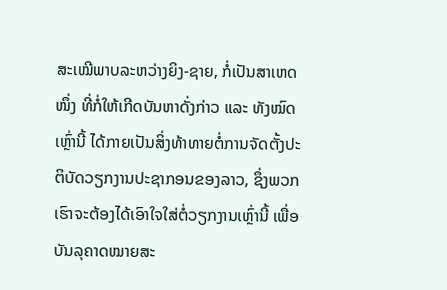ສະເໝີພາບລະຫວ່າງຍິງ-ຊາຍ, ກໍ່ເປັນສາເຫດໜຶ່ງ ທີ່ກໍ່ໃຫ້ເກີດບັນຫາດັ່ງກ່າວ ແລະ ທັງໝົດເຫຼົ່ານີ້ ໄດ້ກາຍເປັນສິ່ງທ້າທາຍຕໍ່ການຈັດຕັ້ງປະຕິບັດວຽກງານປະຊາກອນຂອງລາວ, ຊຶ່ງພວກເຮົາຈະຕ້ອງໄດ້ເອົາໃຈໃສ່ຕໍ່ວຽກງານເຫຼົ່ານີ້ ເພື່ອບັນລຸຄາດໝາຍສະ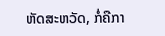ຫັດສະຫວັດ, ກໍ່ຄືກາ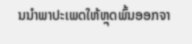ນນຳພາປະເພດໃຫ້ຫຼຸດພົ້ນອອກຈາ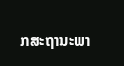ກສະຖານະພາ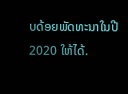ບດ້ອຍພັດທະນາໃນປີ 2020 ໃຫ້ໄດ້.